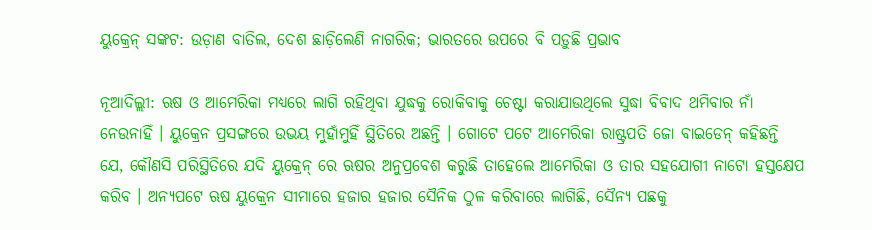ୟୁକ୍ରେନ୍ ସଙ୍କଟ: ଉଡ଼ାଣ ବାତିଲ, ଦେଶ ଛାଡ଼ିଲେଣି ନାଗରିକ; ଭାରତରେ ଉପରେ ବି ପଡ଼ୁଛି ପ୍ରଭାବ

ନୂଆଦିଲ୍ଲୀ: ଋଷ ଓ ଆମେରିକା ମଧ୍ୟରେ ଲାଗି ରହିଥିବା ଯୁଦ୍ଧକୁ ରୋକିବାକୁ ଚେଷ୍ଟା କରାଯାଉଥିଲେ ସୁଦ୍ଧା ବିବାଦ ଥମିବାର ନାଁ ନେଉନାହିଁ । ୟୁକ୍ରେନ ପ୍ରସଙ୍ଗରେ ଉଭୟ ମୁହାଁମୁହିଁ ସ୍ଥିତିରେ ଅଛନ୍ତି । ଗୋଟେ ପଟେ ଆମେରିକା ରାଷ୍ଟ୍ରପତି ଜୋ ବାଇଡେନ୍ କହିଛନ୍ତି ଯେ, କୌଣସି ପରିସ୍ଥିତିରେ ଯଦି ୟୁକ୍ରେନ୍ ରେ ଋଷର ଅନୁପ୍ରବେଶ କରୁଛି ତାହେଲେ ଆମେରିକା ଓ ତାର ସହଯୋଗୀ ନାଟୋ ହସ୍ତକ୍ଷେପ କରିବ । ଅନ୍ୟପଟେ ଋଷ ୟୁକ୍ରେନ ସୀମାରେ ହଜାର ହଜାର ସୈନିକ ଠୁଳ କରିବାରେ ଲାଗିଛି, ସୈନ୍ୟ ପଛକୁ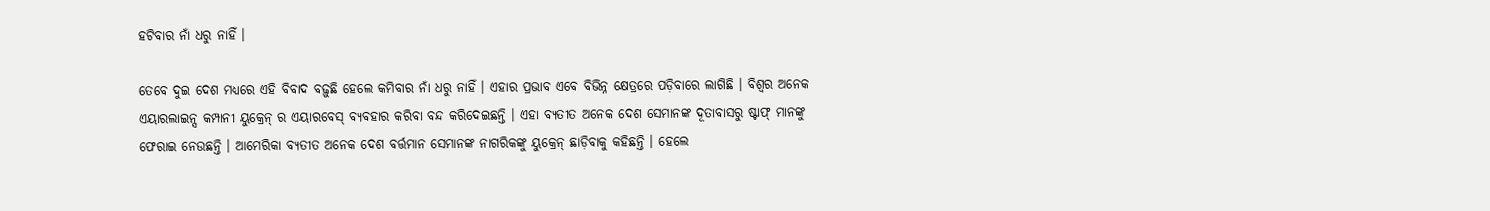ହଟିବାର ନାଁ ଧରୁ ନାହିଁ ।

ତେବେ ଦୁଇ ଦେଶ ମଧ୍ୟରେ ଏହି ବିବାଦ ବଢ଼ୁଛି ହେଲେ କମିବାର ନାଁ ଧରୁ ନାହିଁ । ଏହାର ପ୍ରଭାବ ଏବେ ବିଭିନ୍ନ କ୍ଷେତ୍ରରେ ପଡ଼ିବାରେ ଲାଗିଛି । ବିଶ୍ୱର ଅନେକ ଏୟାରଲାଇନ୍ସ କମ୍ପାନୀ ୟୁକ୍ରେନ୍ ର ଏୟାରବେସ୍ ବ୍ୟବହାର କରିବା ବନ୍ଦ କରିଦେଇଛନ୍ତି । ଏହା ବ୍ୟତୀତ ଅନେକ ଦେଶ ସେମାନଙ୍କ ଦୂତାବାସରୁ ଷ୍ଟାଫ୍ ମାନଙ୍କୁ ଫେରାଇ ନେଉଛନ୍ତି । ଆମେରିକା ବ୍ୟତୀତ ଅନେକ ଦେଶ ବର୍ତ୍ତମାନ ସେମାନଙ୍କ ନାଗରିକଙ୍କୁ ୟୁକ୍ରେନ୍ ଛାଡ଼ିବାକୁ କହିଛନ୍ତି । ହେଲେ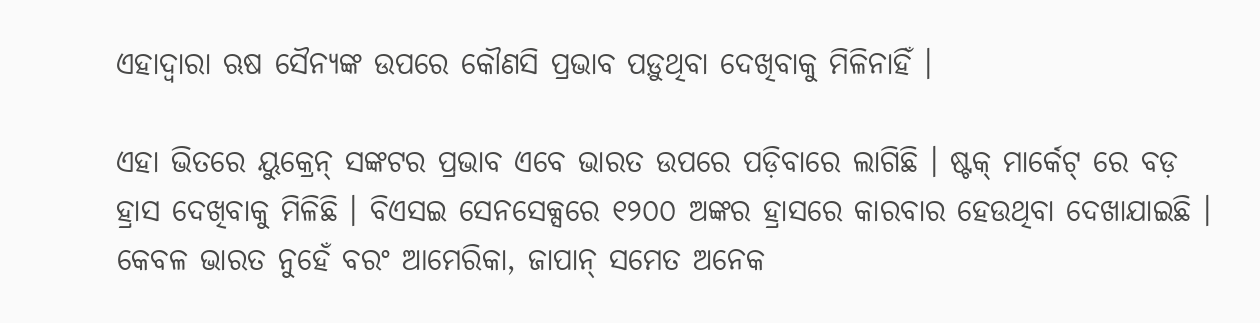ଏହାଦ୍ୱାରା ଋଷ ସୈନ୍ୟଙ୍କ ଉପରେ କୌଣସି ପ୍ରଭାବ ପଡ଼ୁଥିବା ଦେଖିବାକୁ ମିଳିନାହିଁ ।

ଏହା ଭିତରେ ୟୁକ୍ରେନ୍ ସଙ୍କଟର ପ୍ରଭାବ ଏବେ ଭାରତ ଉପରେ ପଡ଼ିବାରେ ଲାଗିଛି । ଷ୍ଟକ୍ ମାର୍କେଟ୍ ରେ ବଡ଼ ହ୍ରାସ ଦେଖିବାକୁ ମିଳିଛି । ବିଏସଇ ସେନସେକ୍ସରେ ୧୨୦୦ ଅଙ୍କର ହ୍ରାସରେ କାରବାର ହେଉଥିବା ଦେଖାଯାଇଛି । କେବଳ ଭାରତ ନୁହେଁ ବରଂ ଆମେରିକା, ଜାପାନ୍ ସମେତ ଅନେକ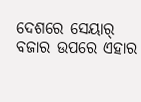ଦେଶରେ ସେୟାର୍ ବଜାର ଉପରେ ଏହାର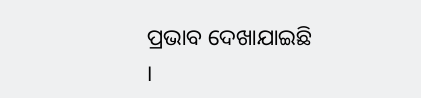ପ୍ରଭାବ ଦେଖାଯାଇଛି ।